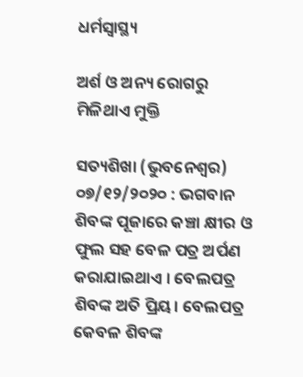ଧର୍ମସ୍ୱାସ୍ଥ୍ୟ

ଅର୍ଶ ଓ ଅନ୍ୟ ରୋଗରୁ ମିଳିଥାଏ ମୁକ୍ତି

ସତ୍ୟଶିଖା (ଭୁବନେଶ୍ୱର) ୦୭/୧୨/୨୦୨୦ : ଭଗବାନ ଶିବଙ୍କ ପୂଜାରେ କଞ୍ଚା କ୍ଷୀର ଓ ଫୁଲ ସହ ବେଳ ପତ୍ର ଅର୍ପଣ କରାଯାଇଥାଏ । ବେଲପତ୍ର ଶିବଙ୍କ ଅତି ପ୍ରିୟ। ବେଲପତ୍ର କେବଳ ଶିବଙ୍କ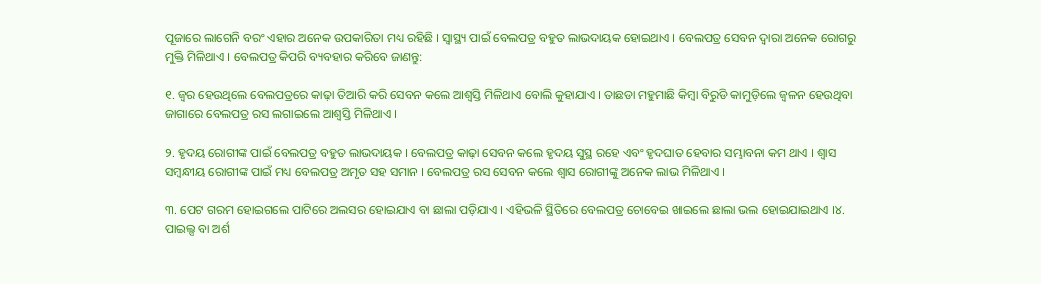ପୂଜାରେ ଲାଗେନି ବରଂ ଏହାର ଅନେକ ଉପକାରିତା ମଧ୍ୟ ରହିଛି । ସ୍ୱାସ୍ଥ୍ୟ ପାଇଁ ବେଲପତ୍ର ବହୁତ ଲାଭଦାୟକ ହୋଇଥାଏ । ବେଲପତ୍ର ସେବନ ଦ୍ୱାରା ଅନେକ ରୋଗରୁ ମୁକ୍ତି ମିଳିଥାଏ । ବେଲପତ୍ର କିପରି ବ୍ୟବହାର କରିବେ ଜାଣନ୍ତୁ:

୧. ଜ୍ୱର ହେଉଥିଲେ ବେଲପତ୍ରରେ କାଢ଼ା ତିଆରି କରି ସେବନ କଲେ ଆଶ୍ବସ୍ତି ମିଳିଥାଏ ବୋଲି କୁହାଯାଏ । ତାଛଡା ମହୁମାଛି କିମ୍ବା ବିରୁଡି କାମୁଡ଼ିଲେ ଜ୍ବଳନ ହେଉଥିବା ଜାଗାରେ ବେଲପତ୍ର ରସ ଲଗାଇଲେ ଆଶ୍ବସ୍ତି ମିଳିଥାଏ ।

୨. ହୃଦୟ ରୋଗୀଙ୍କ ପାଇଁ ବେଲପତ୍ର ବହୁତ ଲାଭଦାୟକ । ବେଲପତ୍ର କାଢ଼ା ସେବନ କଲେ ହୃଦୟ ସୁସ୍ଥ ରହେ ଏବଂ ହୃଦଘାତ ହେବାର ସମ୍ଭାବନା କମ ଥାଏ । ଶ୍ୱାସ ସମ୍ବନ୍ଧୀୟ ରୋଗୀଙ୍କ ପାଇଁ ମଧ୍ୟ ବେଲପତ୍ର ଅମୃତ ସହ ସମାନ । ବେଲପତ୍ର ରସ ସେବନ କଲେ ଶ୍ୱାସ ରୋଗୀଙ୍କୁ ଅନେକ ଲାଭ ମିଳିଥାଏ ।

୩. ପେଟ ଗରମ ହୋଇଗଲେ ପାଟିରେ ଅଲସର ହୋଇଯାଏ ବା ଛାଲା ପଡ଼ିଯାଏ । ଏହିଭଳି ସ୍ଥିତିରେ ବେଲପତ୍ର ଚୋବେଇ ଖାଇଲେ ଛାଲା ଭଲ ହୋଇଯାଇଥାଏ ।୪. ପାଇଲ୍ସ ବା ଅର୍ଶ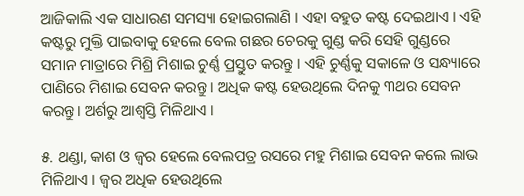ଆଜିକାଲି ଏକ ସାଧାରଣ ସମସ୍ୟା ହୋଇଗଲାଣି । ଏହା ବହୁତ କଷ୍ଟ ଦେଇଥାଏ । ଏହି କଷ୍ଟରୁ ମୁକ୍ତି ପାଇବାକୁ ହେଲେ ବେଲ ଗଛର ଚେରକୁ ଗୁଣ୍ଡ କରି ସେହି ଗୁଣ୍ଡରେ ସମାନ ମାତ୍ରାରେ ମିଶ୍ରି ମିଶାଇ ଚୁର୍ଣ୍ଣ ପ୍ରସ୍ତୁତ କରନ୍ତୁ । ଏହି ଚୁର୍ଣ୍ଣକୁ ସକାଳେ ଓ ସନ୍ଧ୍ୟାରେ ପାଣିରେ ମିଶାଇ ସେବନ କରନ୍ତୁ । ଅଧିକ କଷ୍ଟ ହେଉଥିଲେ ଦିନକୁ ୩ଥର ସେବନ କରନ୍ତୁ। ଅର୍ଶରୁ ଆଶ୍ବସ୍ତି ମିଳିଥାଏ ।

୫. ଥଣ୍ଡା, କାଶ ଓ ଜ୍ୱର ହେଲେ ବେଲପତ୍ର ରସରେ ମହୁ ମିଶାଇ ସେବନ କଲେ ଲାଭ ମିଳିଥାଏ । ଜ୍ୱର ଅଧିକ ହେଉଥିଲେ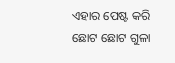ଏହାର ପେଷ୍ଟ କରି ଛୋଟ ଛୋଟ ଗୁଳା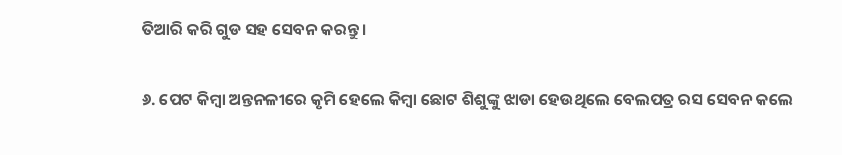ତିଆରି କରି ଗୁଡ ସହ ସେବନ କରନ୍ତୁ ।

୬. ପେଟ କିମ୍ବା ଅନ୍ତନଳୀରେ କୃମି ହେଲେ କିମ୍ବା ଛୋଟ ଶିଶୁଙ୍କୁ ଝାଡା ହେଉଥିଲେ ବେଲପତ୍ର ରସ ସେବନ କଲେ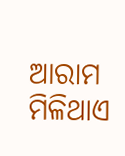ଆରାମ ମିଳିଥାଏ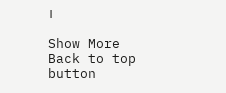।

Show More
Back to top button